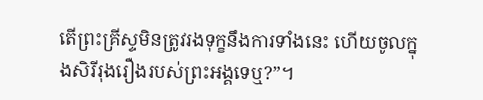តើព្រះគ្រីស្ទមិនត្រូវរងទុក្ខនឹងការទាំងនេះ ហើយចូលក្នុងសិរីរុងរឿងរបស់ព្រះអង្គទេឬ?”។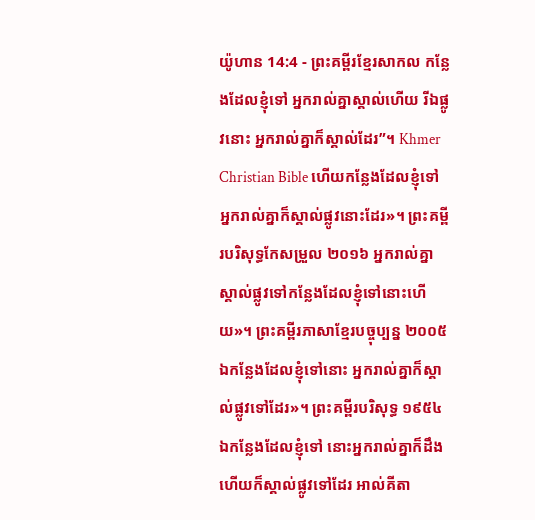យ៉ូហាន 14:4 - ព្រះគម្ពីរខ្មែរសាកល កន្លែងដែលខ្ញុំទៅ អ្នករាល់គ្នាស្គាល់ហើយ រីឯផ្លូវនោះ អ្នករាល់គ្នាក៏ស្គាល់ដែរ”។ Khmer Christian Bible ហើយកន្លែងដែលខ្ញុំទៅ អ្នករាល់គ្នាក៏ស្គាល់ផ្លូវនោះដែរ»។ ព្រះគម្ពីរបរិសុទ្ធកែសម្រួល ២០១៦ អ្នករាល់គ្នាស្គាល់ផ្លូវទៅកន្លែងដែលខ្ញុំទៅនោះហើយ»។ ព្រះគម្ពីរភាសាខ្មែរបច្ចុប្បន្ន ២០០៥ ឯកន្លែងដែលខ្ញុំទៅនោះ អ្នករាល់គ្នាក៏ស្គាល់ផ្លូវទៅដែរ»។ ព្រះគម្ពីរបរិសុទ្ធ ១៩៥៤ ឯកន្លែងដែលខ្ញុំទៅ នោះអ្នករាល់គ្នាក៏ដឹង ហើយក៏ស្គាល់ផ្លូវទៅដែរ អាល់គីតា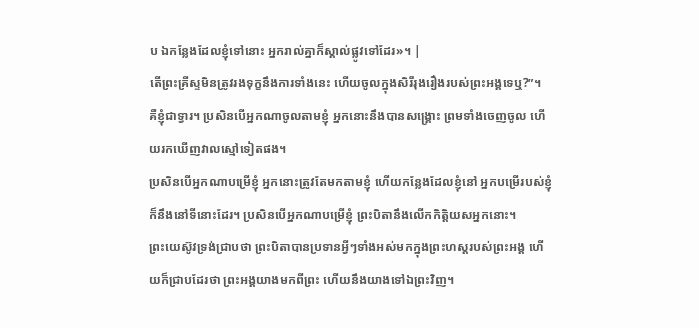ប ឯកន្លែងដែលខ្ញុំទៅនោះ អ្នករាល់គ្នាក៏ស្គាល់ផ្លូវទៅដែរ»។ |
តើព្រះគ្រីស្ទមិនត្រូវរងទុក្ខនឹងការទាំងនេះ ហើយចូលក្នុងសិរីរុងរឿងរបស់ព្រះអង្គទេឬ?”។
គឺខ្ញុំជាទ្វារ។ ប្រសិនបើអ្នកណាចូលតាមខ្ញុំ អ្នកនោះនឹងបានសង្គ្រោះ ព្រមទាំងចេញចូល ហើយរកឃើញវាលស្មៅទៀតផង។
ប្រសិនបើអ្នកណាបម្រើខ្ញុំ អ្នកនោះត្រូវតែមកតាមខ្ញុំ ហើយកន្លែងដែលខ្ញុំនៅ អ្នកបម្រើរបស់ខ្ញុំក៏នឹងនៅទីនោះដែរ។ ប្រសិនបើអ្នកណាបម្រើខ្ញុំ ព្រះបិតានឹងលើកកិត្តិយសអ្នកនោះ។
ព្រះយេស៊ូវទ្រង់ជ្រាបថា ព្រះបិតាបានប្រទានអ្វីៗទាំងអស់មកក្នុងព្រះហស្តរបស់ព្រះអង្គ ហើយក៏ជ្រាបដែរថា ព្រះអង្គយាងមកពីព្រះ ហើយនឹងយាងទៅឯព្រះវិញ។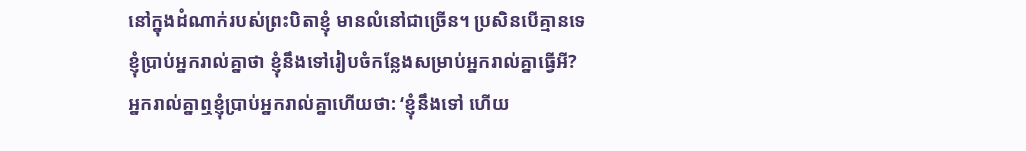នៅក្នុងដំណាក់របស់ព្រះបិតាខ្ញុំ មានលំនៅជាច្រើន។ ប្រសិនបើគ្មានទេ ខ្ញុំប្រាប់អ្នករាល់គ្នាថា ខ្ញុំនឹងទៅរៀបចំកន្លែងសម្រាប់អ្នករាល់គ្នាធ្វើអី?
អ្នករាល់គ្នាឮខ្ញុំប្រាប់អ្នករាល់គ្នាហើយថា: ‘ខ្ញុំនឹងទៅ ហើយ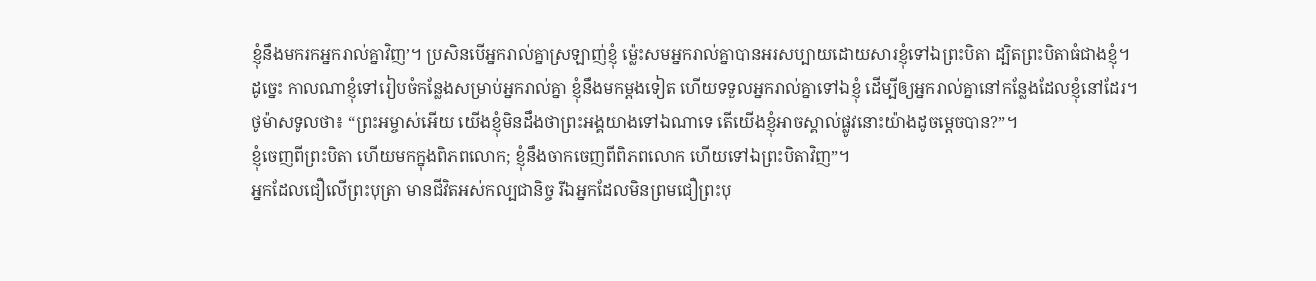ខ្ញុំនឹងមករកអ្នករាល់គ្នាវិញ’។ ប្រសិនបើអ្នករាល់គ្នាស្រឡាញ់ខ្ញុំ ម្ល៉េះសមអ្នករាល់គ្នាបានអរសប្បាយដោយសារខ្ញុំទៅឯព្រះបិតា ដ្បិតព្រះបិតាធំជាងខ្ញុំ។
ដូច្នេះ កាលណាខ្ញុំទៅរៀបចំកន្លែងសម្រាប់អ្នករាល់គ្នា ខ្ញុំនឹងមកម្ដងទៀត ហើយទទួលអ្នករាល់គ្នាទៅឯខ្ញុំ ដើម្បីឲ្យអ្នករាល់គ្នានៅកន្លែងដែលខ្ញុំនៅដែរ។
ថូម៉ាសទូលថា៖ “ព្រះអម្ចាស់អើយ យើងខ្ញុំមិនដឹងថាព្រះអង្គយាងទៅឯណាទេ តើយើងខ្ញុំអាចស្គាល់ផ្លូវនោះយ៉ាងដូចម្ដេចបាន?”។
ខ្ញុំចេញពីព្រះបិតា ហើយមកក្នុងពិភពលោក; ខ្ញុំនឹងចាកចេញពីពិភពលោក ហើយទៅឯព្រះបិតាវិញ”។
អ្នកដែលជឿលើព្រះបុត្រា មានជីវិតអស់កល្បជានិច្ច រីឯអ្នកដែលមិនព្រមជឿព្រះបុ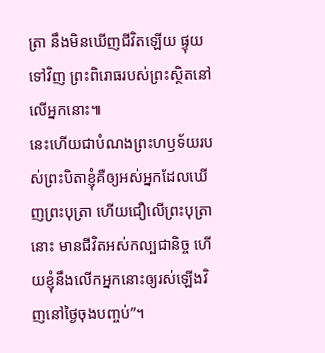ត្រា នឹងមិនឃើញជីវិតឡើយ ផ្ទុយទៅវិញ ព្រះពិរោធរបស់ព្រះស្ថិតនៅលើអ្នកនោះ៕
នេះហើយជាបំណងព្រះហឫទ័យរបស់ព្រះបិតាខ្ញុំគឺឲ្យអស់អ្នកដែលឃើញព្រះបុត្រា ហើយជឿលើព្រះបុត្រានោះ មានជីវិតអស់កល្បជានិច្ច ហើយខ្ញុំនឹងលើកអ្នកនោះឲ្យរស់ឡើងវិញនៅថ្ងៃចុងបញ្ចប់”។